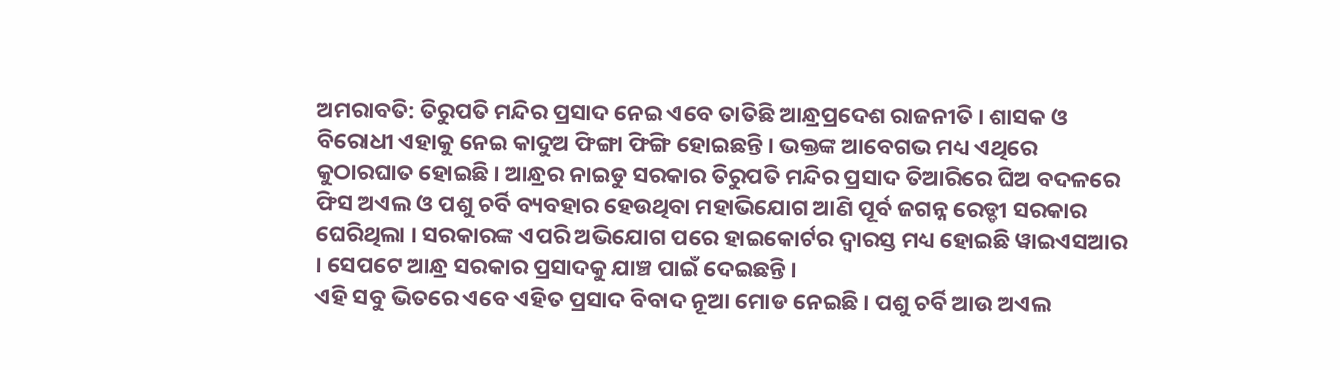ଅମରାବତି: ତିରୁପତି ମନ୍ଦିର ପ୍ରସାଦ ନେଇ ଏବେ ତାତିଛି ଆନ୍ଧ୍ରପ୍ରଦେଶ ରାଜନୀତି । ଶାସକ ଓ ବିରୋଧୀ ଏହାକୁ ନେଇ କାଦୁଅ ଫିଙ୍ଗା ଫିଙ୍ଗି ହୋଇଛନ୍ତି । ଭକ୍ତଙ୍କ ଆବେଗଭ ମଧ୍ୟ ଏଥିରେ କୁଠାରଘାତ ହୋଇଛି । ଆନ୍ଧ୍ରର ନାଇଡୁ ସରକାର ତିରୁପତି ମନ୍ଦିର ପ୍ରସାଦ ତିଆରିରେ ଘିଅ ବଦଳରେ ଫିସ ଅଏଲ ଓ ପଶୁ ଚର୍ବି ବ୍ୟବହାର ହେଉଥିବା ମହାଭିଯୋଗ ଆଣି ପୂର୍ବ ଜଗନ୍ନ ରେଡ୍ଡୀ ସରକାର ଘେରିଥିଲା । ସରକାରଙ୍କ ଏପରି ଅଭିଯୋଗ ପରେ ହାଇକୋର୍ଟର ଦ୍ୱାରସ୍ତ ମଧ୍ୟ ହୋଇଛି ୱାଇଏସଆର । ସେପଟେ ଆନ୍ଧ୍ର ସରକାର ପ୍ରସାଦକୁ ଯାଞ୍ଚ ପାଇଁ ଦେଇଛନ୍ତି ।
ଏହି ସବୁ ଭିତରେ ଏବେ ଏହିତ ପ୍ରସାଦ ବିବାଦ ନୂଆ ମୋଡ ନେଇଛି । ପଶୁ ଚର୍ବି ଆଉ ଅଏଲ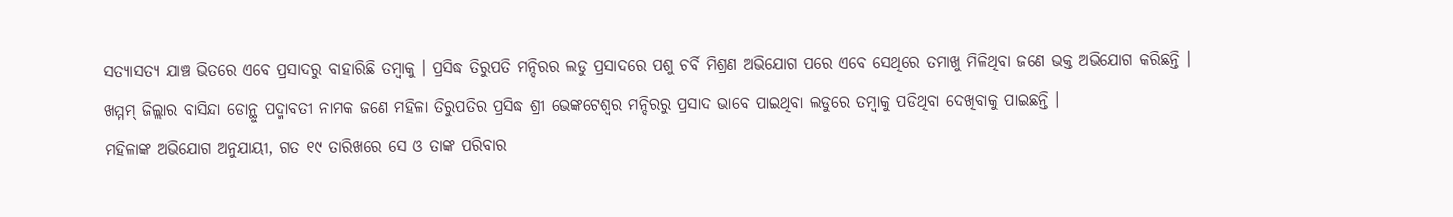ସତ୍ୟାସତ୍ୟ ଯାଞ୍ଚ ଭିତରେ ଏବେ ପ୍ରସାଦରୁ ବାହାରିଛି ତମ୍ବାକୁ । ପ୍ରସିଦ୍ଧ ତିରୁପତି ମନ୍ଦିରର ଲଡୁ ପ୍ରସାଦରେ ପଶୁ ଚର୍ବି ମିଶ୍ରଣ ଅଭିଯୋଗ ପରେ ଏବେ ସେଥିରେ ତମାଖୁ ମିଳିଥିବା ଜଣେ ଭକ୍ତ ଅଭିଯୋଗ କରିଛନ୍ତି ।
ଖମ୍ମମ୍ ଜିଲ୍ଲାର ବାସିନ୍ଦା ଡୋନ୍ଥୁ ପଦ୍ମାବତୀ ନାମକ ଜଣେ ମହିଳା ତିରୁପତିର ପ୍ରସିଦ୍ଧ ଶ୍ରୀ ଭେଙ୍କଟେଶ୍ୱର ମନ୍ଦିରରୁ ପ୍ରସାଦ ଭାବେ ପାଇଥିବା ଲଡୁରେ ତମ୍ବାକୁ ପଡିଥିବା ଦେଖିବାକୁ ପାଇଛନ୍ତି ।
ମହିଳାଙ୍କ ଅଭିଯୋଗ ଅନୁଯାୟୀ, ଗତ ୧୯ ତାରିଖରେ ସେ ଓ ତାଙ୍କ ପରିବାର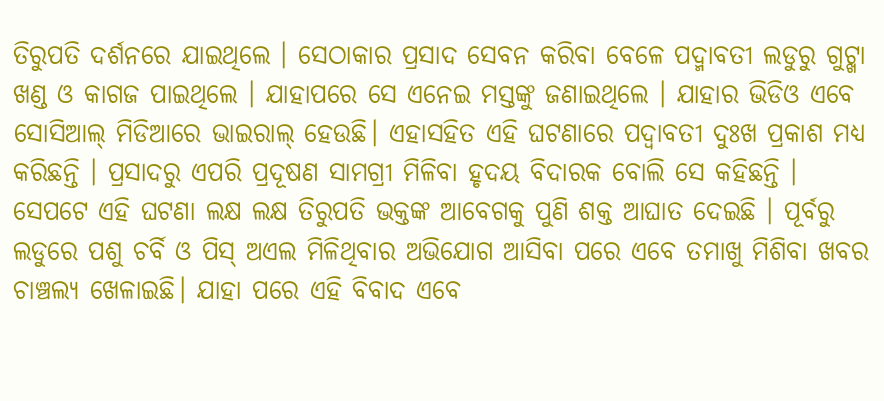ତିରୁପତି ଦର୍ଶନରେ ଯାଇଥିଲେ । ସେଠାକାର ପ୍ରସାଦ ସେବନ କରିବା ବେଳେ ପଦ୍ମାବତୀ ଲଡୁରୁ ଗୁଟ୍ଖା ଖଣ୍ଡ ଓ କାଗଜ ପାଇଥିଲେ । ଯାହାପରେ ସେ ଏନେଇ ମସ୍ତଙ୍କୁ ଜଣାଇଥିଲେ । ଯାହାର ଭିଡିଓ ଏବେ ସୋସିଆଲ୍ ମିଡିଆରେ ଭାଇରାଲ୍ ହେଉଛି। ଏହାସହିତ ଏହି ଘଟଣାରେ ପଦ୍ବାବତୀ ଦୁଃଖ ପ୍ରକାଶ ମଧ୍ୟ କରିଛନ୍ତି । ପ୍ରସାଦରୁ ଏପରି ପ୍ରଦୂଷଣ ସାମଗ୍ରୀ ମିଳିବା ହୃଦୟ ବିଦାରକ ବୋଲି ସେ କହିଛନ୍ତି ।
ସେପଟେ ଏହି ଘଟଣା ଲକ୍ଷ ଲକ୍ଷ ତିରୁପତି ଭକ୍ତଙ୍କ ଆବେଗକୁ ପୁଣି ଶକ୍ତ ଆଘାତ ଦେଇଛି । ପୂର୍ବରୁ ଲଡୁରେ ପଶୁ ଚର୍ବି ଓ ପିସ୍ ଅଏଲ ମିଳିଥିବାର ଅଭିଯୋଗ ଆସିବା ପରେ ଏବେ ତମାଖୁ ମିଶିବା ଖବର ଚାଞ୍ଚଲ୍ୟ ଖେଳାଇଛି। ଯାହା ପରେ ଏହି ବିବାଦ ଏବେ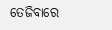ତେଜିବାରେ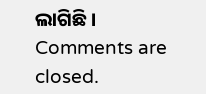ଲାଗିଛି ।
Comments are closed.